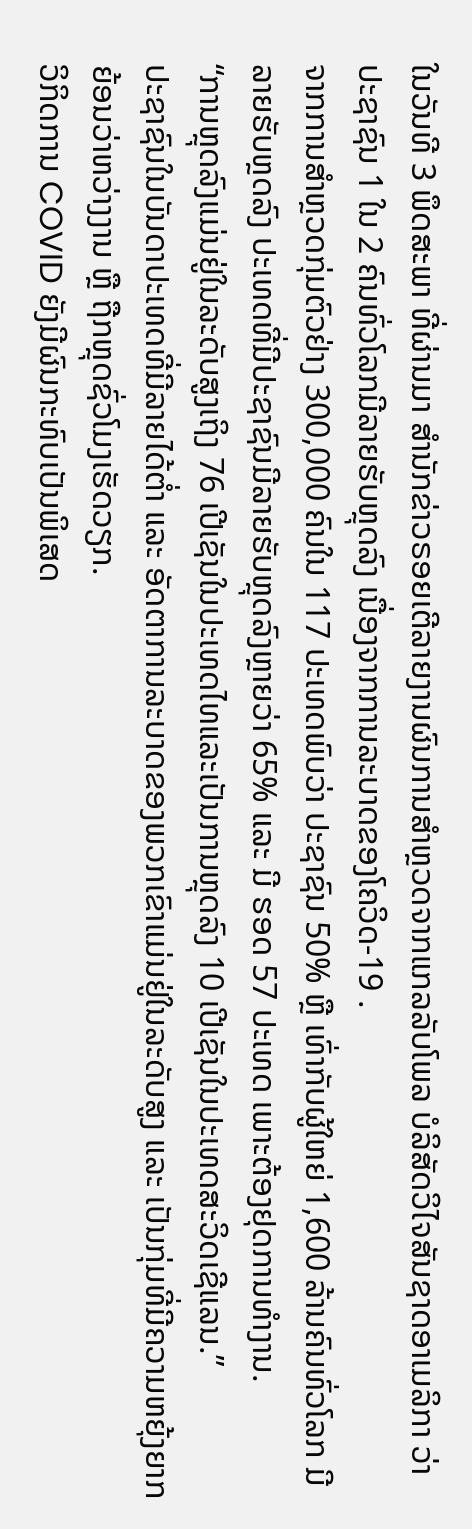ໃນວັນທີ 3 ພຶດສະພາ ທີ່ຜ່ານມາ ສຳນັກຂ່າວຣອຍເຕີລາຍງານຜົນການສຳຫຼວດຈາກແກລລັບໂພລ ບໍລິສັດວິໄຈສັນຊາດອາເມລິກາ ວ່າ ປະຊາຊົນ 1 ໃນ 2 ຄົນທົ່ວໂລກມີລາຍຮັບຫຼຸດລົງ ເນື່ອງຈາກການລະບາດຂອງໂຄວິດ-19 .
ຈາກການສຳຫຼວດກຸ່ມຕົວຢ່າງ 300,000 ຄົນໃນ 117 ປະເທດພົບວ່າ ປະຊາຊົນ 50% ຫຼື ເທົ່າກັບຜູ້ໃຫຍ່ 1,600 ລ້ານຄົນທົ່ວໂລກ ມີລາຍຮັບຫຼດລົງ ປະເທດທີ່ມີປະຊາຊົນມີລາຍຮັບຫຼຸດລົງຫຼາຍວ່າ 65% ແລະ ມີ ຮອດ 57 ປະເທດ ເພາະຕ້ອງຢຸດການທຳງານ.
“ການຫຼຸດລົງແມ່ນຢູ່ໃນລະດັບສູງເຖິງ 76 ເປີເຊັນໃນປະເທດໄທແລະເປັນການຫຼຸດລົງ 10 ເປີເຊັນໃນປະເທດສະວິດເຊີແລນ.”
ປະຊາຊົນໃນບັນດາປະເທດທີ່ມີລາຍໄດ້ຕໍ່າ ແລະ ອັດຕາການລະບາດຂອງພວກເຂົາແມ່ນຢູ່ໃນລະດັບສູງ ແລະ ເປັນກຸ່ມທີ່ມີຄວາມຫຍຸ້ງຍາກ ຍ້ອນວ່າຫວ່າງງານ ຫຼື ຖືກຫຼຸດຊົ່ວໂມງເຮັດວຽກ.
ວິກິດການ COVID ຍັງມີຜົນກະທົບເປັນພິເສດ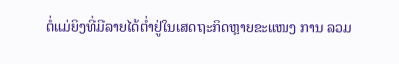ຕໍ່ແມ່ຍິງທີ່ມີລາຍໄດ້ຕໍ່າຢູ່ໃນເສດຖະກິດຫຼາຍຂະແໜງ ການ ລວມ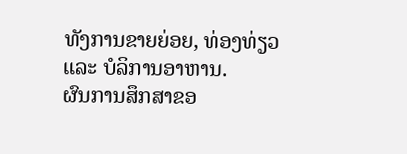ທັງການຂາຍຍ່ອຍ, ທ່ອງທ່ຽວ ແລະ ບໍລິການອາຫານ.
ຜົນການສຶກສາຂອ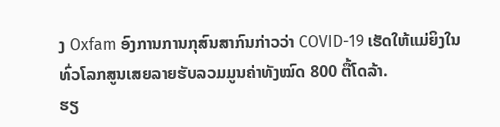ງ Oxfam ອົງການການກຸສົນສາກົນກ່າວວ່າ COVID-19 ເຮັດໃຫ້ແມ່ຍິງໃນທົ່ວໂລກສູນເສຍລາຍຮັບລວມມູນຄ່າທັງໝົດ 800 ຕື້ໂດລ້າ.
ຮຽ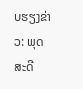ບຮຽງຂ່າວ: ພຸດສະດີ